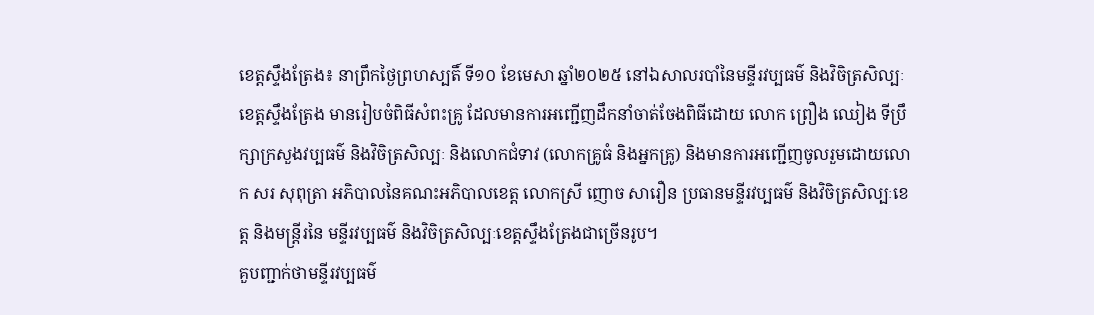ខេត្តស្ទឹងត្រែង៖ នាព្រឹកថ្ងៃព្រហស្បតិ៍ ទី១០ ខែមេសា ឆ្នាំ២០២៥ នៅឯសាលរបាំនៃមន្ទីរវប្បធម៌ និងវិចិត្រសិល្បៈខេត្តស្ទឹងត្រែង មានរៀបចំពិធីសំពះគ្រូ ដែលមានការអញ្ជើញដឹកនាំចាត់ចែងពិធីដោយ លោក ព្រឿង ឈៀង ទីប្រឹក្សាក្រសួងវប្បធម៌ និងវិចិត្រសិល្បៈ និងលោកជំទាវ (លោកគ្រូធំ និងអ្នកគ្រូ) និងមានការអញ្ជើញចូលរួមដោយលោក សរ សុពុត្រា អភិបាលនៃគណះអភិបាលខេត្ត លោកស្រី ញោច សារឿន ប្រធានមន្ទីរវប្បធម៌ និងវិចិត្រសិល្បៈខេត្ត និងមន្រ្តីរនៃ មន្ទីរវប្បធម៌ និងវិចិត្រសិល្បៈខេត្តស្ទឹងត្រែងជាច្រើនរូប។
គួបញ្ជាក់ថាមន្ទីរវប្បធម៌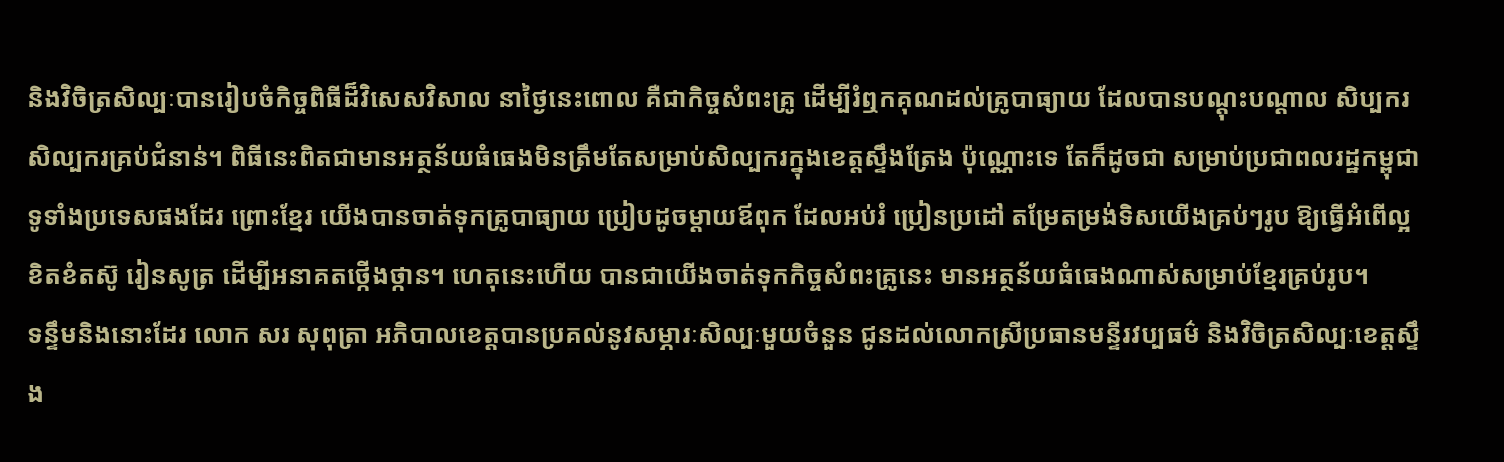និងវិចិត្រសិល្បៈបានរៀបចំកិច្ចពិធីដ៏វិសេសវិសាល នាថ្ងៃនេះពោល គឺជាកិច្ចសំពះគ្រូ ដើម្បីរំឮកគុណដល់គ្រូបាធ្យាយ ដែលបានបណ្តុះបណ្តាល សិប្បករ សិល្បករគ្រប់ជំនាន់។ ពិធីនេះពិតជាមានអត្ថន័យធំធេងមិនត្រឹមតែសម្រាប់សិល្បករក្នុងខេត្តស្ទឹងត្រែង ប៉ុណ្ណោះទេ តែក៏ដូចជា សម្រាប់ប្រជាពលរដ្ឋកម្ពុជាទូទាំងប្រទេសផងដែរ ព្រោះខ្មែរ យើងបានចាត់ទុកគ្រូបាធ្យាយ ប្រៀបដូចម្តាយឪពុក ដែលអប់រំ ប្រៀនប្រដៅ តម្រែតម្រង់ទិសយើងគ្រប់ៗរូប ឱ្យធ្វើអំពើល្អ ខិតខំតស៊ូ រៀនសូត្រ ដើម្បីអនាគតថ្កើងថ្កាន។ ហេតុនេះហើយ បានជាយើងចាត់ទុកកិច្ចសំពះគ្រូនេះ មានអត្ថន័យធំធេងណាស់សម្រាប់ខ្មែរគ្រប់រូប។
ទន្ទឹមនិងនោះដែរ លោក សរ សុពុត្រា អភិបាលខេត្តបានប្រគល់នូវសម្ភារៈសិល្បៈមួយចំនួន ជូនដល់លោកស្រីប្រធានមន្ទីរវប្បធម៌ និងវិចិត្រសិល្បៈខេត្តស្ទឹង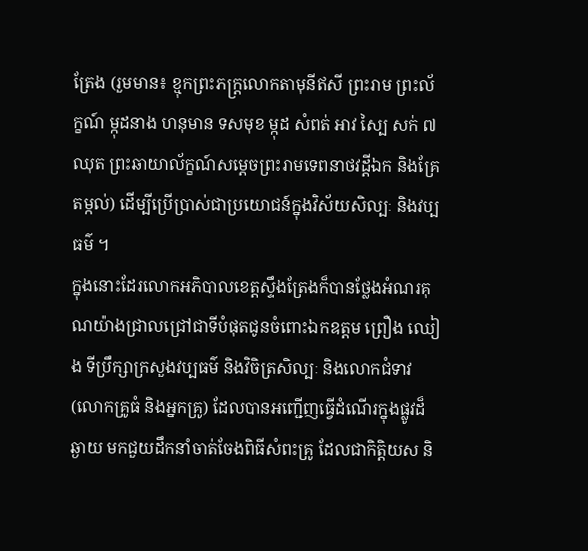ត្រែង (រួមមាន៖ ខ្មុកព្រះភក្ត្រលោកតាមុនីឥសី ព្រះរាម ព្រះល័ក្ខណ៍ ម្កុដនាង ហនុមាន ទសមុខ ម្កុដ សំពត់ អាវ ស្បៃ សក់ ៧ឈុត ព្រះឆាយាល័ក្ខណ៍សម្តេចព្រះរាមទេពនាថវដ្តីឯក និងគ្រែតម្កល់) ដើម្បីប្រើប្រាស់ជាប្រយោជន៍ក្នុងវិស័យសិល្បៈ និងវប្បធម៌ ។
ក្នុងនោះដែរលោកអភិបាលខេត្តស្ទឹងត្រែងក៏បានថ្លែងអំណរគុណយ៉ាងជ្រាលជ្រៅជាទីបំផុតជូនចំពោះឯកឧត្តម ព្រឿង ឈៀង ទីប្រឹក្សាក្រសួងវប្បធម៌ និងវិចិត្រសិល្បៈ និងលោកជំទាវ (លោកគ្រូធំ និងអ្នកគ្រូ) ដែលបានអញ្ជើញធ្វើដំណើរក្នុងផ្លូវដ៏ឆ្ងាយ មកជួយដឹកនាំចាត់ចែងពិធីសំពះគ្រូ ដែលជាកិត្តិយស និ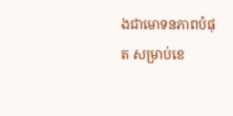ងជាមោទនភាពបំផុត សម្រាប់ខេ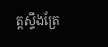ត្តស្ទឹងត្រែ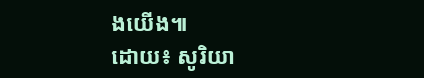ងយើង៕
ដោយ៖ សូរិយា